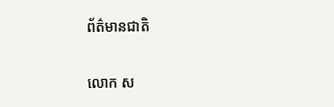ព័ត៌មានជាតិ

លោក ស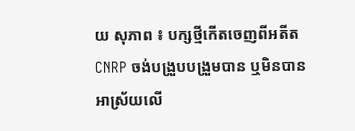យ សុភាព ៖ បក្សថ្មីកើតចេញពីអតីត CNRP ចង់បង្រួបបង្រួមបាន ឬមិនបាន អាស្រ័យលើ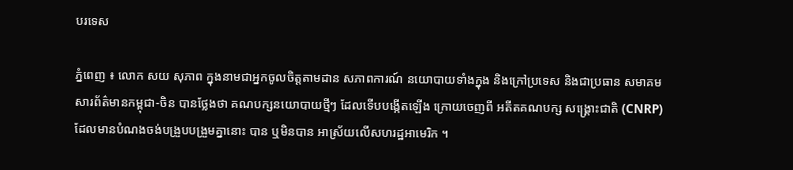បរទេស

ភ្នំពេញ ៖ លោក សយ សុភាព ក្នុងនាមជាអ្នកចូលចិត្តតាមដាន សភាពការណ៍ នយោបាយទាំងក្នុង និងក្រៅប្រទេស និងជាប្រធាន សមាគមសារព័ត៌មានកម្ពុជា-ចិន បានថ្លែងថា គណបក្សនយោបាយថ្មីៗ ដែលទើបបង្កើតឡើង ក្រោយចេញពី អតីតគណបក្ស សង្រ្គោះជាតិ (CNRP) ដែលមានបំណងចង់បង្រួបបង្រួមគ្នានោះ បាន ឬមិនបាន អាស្រ័យលើសហរដ្ឋអាមេរិក ។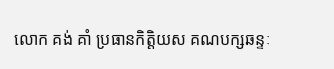លោក គង់ គាំ ប្រធានកិត្តិយស គណបក្សឆន្ទៈ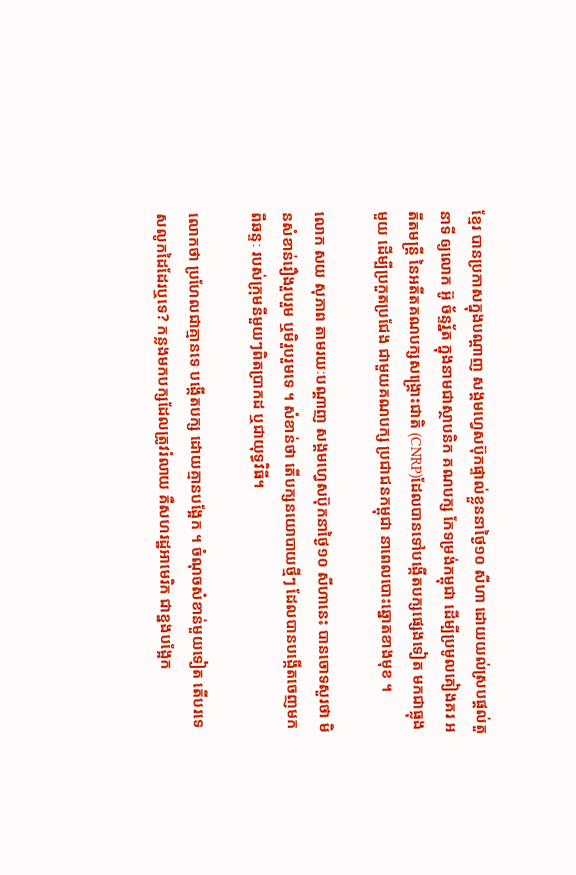ខ្មែរ បានប្រកាសក្នុងបណ្តាញ សង្គមហ្វេសប៊ុកផ្ទាល់ខ្លួននាថ្ងៃ១០ សីហា ដោយយល់ស្របផ្តល់តួនាទី ឲ្យលោក អ៊ូ ច័ន្ទរ័្នត ក្នុងនាមជាស្ថាបនិក គណបក្ស កែទម្រង់កម្ពុជា ដើម្បីប្រមូលគៀងគរ អតីតមន្រ្តី នៃអតីតគណបក្សសង្រ្គោះជាតិ (CNRP)ដែលបានទៅបង្កើតបក្សផ្សេងទៀត មកជាធ្លុងមួយ ដើម្បីប្រកួតប្រជែង ជាមួយគណបក្ស ប្រជាជនកម្ពុជា នាពេលបោះឆ្នោតខាងមុខ ។

លោក សយ សុភាព តាមរយៈបណ្តាញ សង្គមហ្វេសប៊ុកនាថ្ងៃ១០ សីហានេះ បានចោទសួរថា មិនសំខាន់រឿងរួបរួម ឬមិរួបរួមទេ ។ សំខាន់ថា តើបក្សនយោបាយថ្មីៗ ដែលបានបង្កើតចេញមកពីឆន្ទៈ របស់ក្រុមនីមួយៗពិតប្រាកដ ឬជាយុទ្ធវិធី។

លោកថា ប្រហែលជាគ្មានទេ បង្កើតបក្ស ដោយគ្មានបង្អែក ។ ចំណុចសំខាន់មួយទៀត តើបរទេសលូកដៃដែរឬទេ? កន្លងមកបក្សដែលត្រូវរំលាយ គឺសហរដ្ឋអាមេរិក ជាខ្នងបង្អែក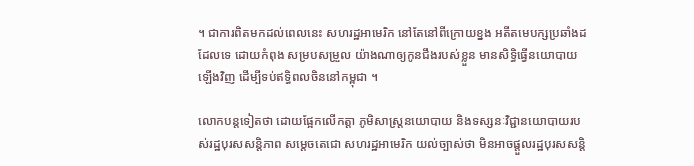។ ជាការពិតមកដល់ពេលនេះ សហរដ្ឋអាមេរិក នៅតែនៅពីក្រោយខ្នង អតីតមេបក្សប្រឆាំងដដែលទេ ដោយកំពុង សម្របសម្រួល យ៉ាងណាឲ្យកូនជឹងរបស់ខ្លួន មានសិទ្ធិធ្វើនយោបាយឡើងវិញ ដើម្បីទប់ឥទ្ធិពលចិននៅកម្ពុជា ។

លោកបន្តទៀតថា ដោយផ្អែកលើកត្តា ភូមិសាស្ត្រនយោបាយ និងទស្សនៈវិជ្ជានយោបាយរបស់រដ្ឋបុរសសន្តិភាព សម្តេចតេជោ សហរដ្ឋអាមេរិក យល់ច្បាស់ថា មិនអាចផ្តួលរដ្ឋបុរសសន្តិ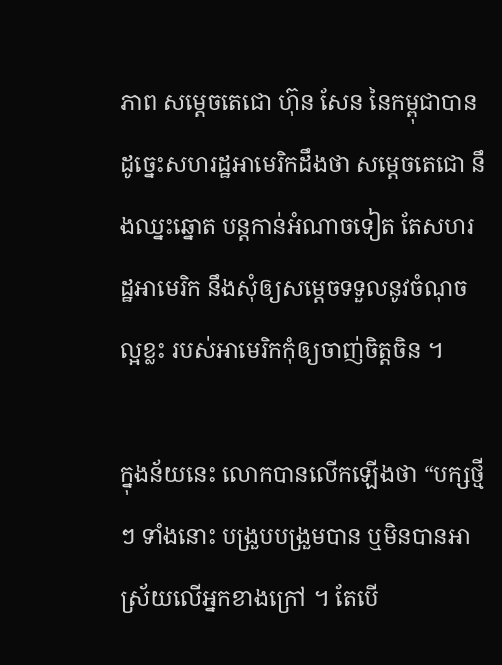ភាព សម្តេចតេជោ ហ៊ុន សែន នៃកម្ពុជាបាន ដូច្នេះសហរដ្ឋអាមេរិកដឹងថា សម្តេចតេជោ នឹងឈ្នះឆ្នោត បន្តកាន់អំណាចទៀត តែសហរដ្ឋអាមេរិក នឹងសុំឲ្យសម្តេចទទួលនូវចំណុចល្អខ្លះ របស់អាមេរិកកុំឲ្យចាញ់ចិត្តចិន ។

ក្នុងន័យនេះ លោកបានលើកឡើងថា “បក្សថ្មីៗ ទាំងនោះ បង្រួបបង្រួមបាន ឬមិនបានអាស្រ័យលើអ្នកខាងក្រៅ ។ តែបើ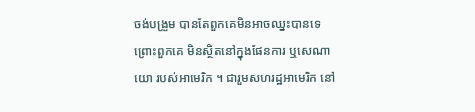ចង់បង្រួម បានតែពួកគេមិនអាចឈ្នះបានទេ ព្រោះពួកគេ មិនស្ថិតនៅក្នុងផែនការ ឬសេណាយោ របស់អាមេរិក ។ ជារួមសហរដ្ឋអាមេរិក នៅ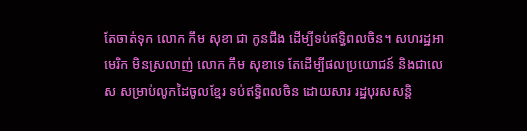តែចាត់ទុក លោក កឹម សុខា ជា កូនជឹង ដើម្បីទប់ឥទ្ធិពលចិន។ សហរដ្ឋអាមេរិក មិនស្រលាញ់ លោក កឹម សុខាទេ តែដើម្បីផលប្រយោជន៍ និងជាលេស សម្រាប់លូកដៃចូលខ្មែរ ទប់ឥទ្ធិពលចិន ដោយសារ រដ្ឋបុរសសន្តិ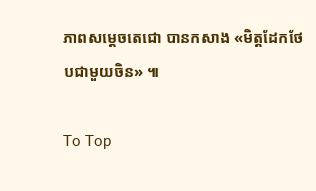ភាពសម្តេចតេជោ បានកសាង «មិត្តដែកថែបជាមួយចិន» ៕

To Top